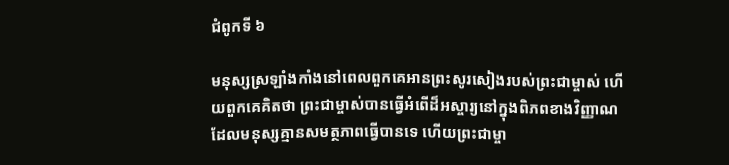ជំពូកទី ៦

មនុស្សស្រឡាំងកាំងនៅពេលពួកគេអានព្រះសូរសៀងរបស់ព្រះជាម្ចាស់ ហើយពួកគេគិតថា ព្រះជាម្ចាស់បានធ្វើអំពើដ៏អស្ចារ្យនៅក្នុងពិភពខាងវិញ្ញាណ ដែលមនុស្សគ្មានសមត្ថភាពធ្វើបានទេ ហើយព្រះជាម្ចា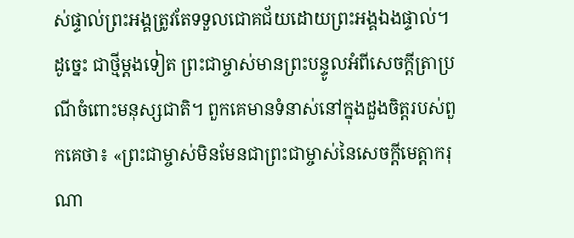ស់ផ្ទាល់ព្រះអង្គត្រូវតែទទួលជោគជ័យដោយព្រះអង្គឯងផ្ទាល់។ ដូច្នេះ ជាថ្មីម្ដងទៀត ព្រះជាម្ចាស់មានព្រះបន្ទូលអំពីសេចក្ដីត្រាប្រណីចំពោះមនុស្សជាតិ។ ពួកគេមានទំនាស់នៅក្នុងដួងចិត្តរបស់ពួកគេថា៖ «ព្រះជាម្ចាស់មិនមែនជាព្រះជាម្ចាស់នៃសេចក្ដីមេត្តាករុណា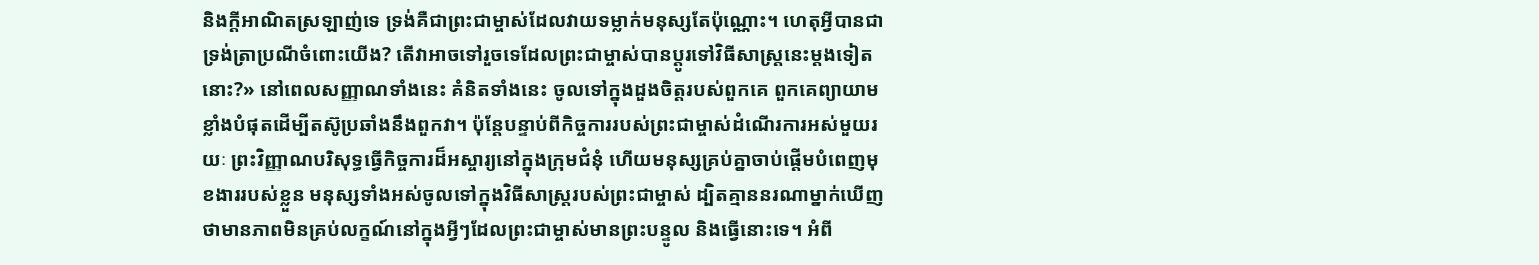និងក្ដីអាណិតស្រឡាញ់ទេ ទ្រង់គឺជាព្រះជាម្ចាស់ដែលវាយទម្លាក់មនុស្សតែប៉ុណ្ណោះ។ ហេតុអ្វីបានជាទ្រង់ត្រាប្រណីចំពោះយើង? តើវាអាចទៅរួចទេដែលព្រះជាម្ចាស់បានប្ដូរទៅវិធីសាស្ត្រនេះម្ដងទៀតនោះ?» នៅពេលសញ្ញាណទាំងនេះ គំនិតទាំងនេះ ចូលទៅក្នុងដួងចិត្តរបស់ពួកគេ ពួកគេព្យាយាមខ្លាំងបំផុតដើម្បីតស៊ូប្រឆាំងនឹងពួកវា។ ប៉ុន្តែបន្ទាប់ពីកិច្ចការរបស់ព្រះជាម្ចាស់ដំណើរការអស់មួយរយៈ ព្រះវិញ្ញាណបរិសុទ្ធធ្វើកិច្ចការដ៏អស្ចារ្យនៅក្នុងក្រុមជំនុំ ហើយមនុស្សគ្រប់គ្នាចាប់ផ្ដើមបំពេញមុខងាររបស់ខ្លួន មនុស្សទាំងអស់ចូលទៅក្នុងវិធីសាស្ត្ររបស់ព្រះជាម្ចាស់ ដ្បិតគ្មាននរណាម្នាក់ឃើញថាមានភាពមិនគ្រប់លក្ខណ៍នៅក្នុងអ្វីៗដែលព្រះជាម្ចាស់មានព្រះបន្ទូល និងធ្វើនោះទេ។ អំពី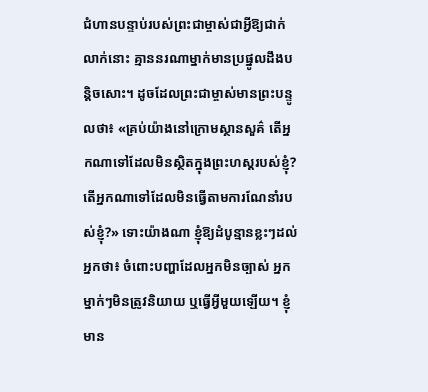ជំហានបន្ទាប់របស់ព្រះជាម្ចាស់ជាអ្វីឱ្យជាក់លាក់នោះ គ្មាននរណាម្នាក់មានប្រផ្នូលដឹងបន្តិចសោះ។ ដូចដែលព្រះជាម្ចាស់មានព្រះបន្ទូលថា៖ «គ្រប់យ៉ាងនៅក្រោមស្ថានសួគ៌ តើអ្នកណាទៅដែលមិនស្ថិតក្នុងព្រះហស្តរបស់ខ្ញុំ? តើអ្នកណាទៅដែលមិនធ្វើតាមការណែនាំរបស់ខ្ញុំ?» ទោះយ៉ាងណា ខ្ញុំឱ្យដំបូន្មានខ្លះៗដល់អ្នកថា៖ ចំពោះបញ្ហាដែលអ្នកមិនច្បាស់ អ្នកម្នាក់ៗមិនត្រូវនិយាយ ឬធ្វើអ្វីមួយឡើយ។ ខ្ញុំមាន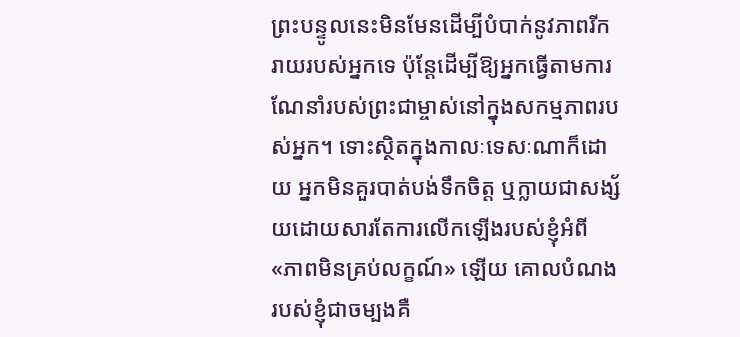ព្រះបន្ទូលនេះមិនមែនដើម្បីបំបាក់នូវភាពរីករាយរបស់អ្នកទេ ប៉ុន្តែដើម្បីឱ្យអ្នកធ្វើតាមការណែនាំរបស់ព្រះជាម្ចាស់នៅក្នុងសកម្មភាពរបស់អ្នក។ ទោះស្ថិតក្នុងកាលៈទេសៈណាក៏ដោយ អ្នកមិនគួរបាត់បង់ទឹកចិត្ត ឬក្លាយជាសង្ស័យដោយសារតែការលើកឡើងរបស់ខ្ញុំអំពី «ភាពមិនគ្រប់លក្ខណ៍» ឡើយ គោលបំណងរបស់ខ្ញុំជាចម្បងគឺ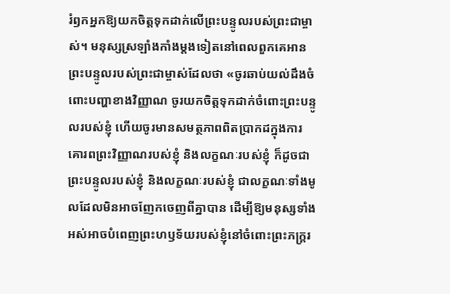រំឭកអ្នកឱ្យយកចិត្តទុកដាក់លើព្រះបន្ទូលរបស់ព្រះជាម្ចាស់។ មនុស្សស្រឡាំងកាំងម្ដងទៀតនៅពេលពួកគេអានព្រះបន្ទូលរបស់ព្រះជាម្ចាស់ដែលថា «ចូរឆាប់យល់ដឹងចំពោះបញ្ហាខាងវិញ្ញាណ ចូរយកចិត្តទុកដាក់ចំពោះព្រះបន្ទូលរបស់ខ្ញុំ ហើយចូរមានសមត្ថភាពពិតប្រាកដក្នុងការគោរពព្រះវិញ្ញាណរបស់ខ្ញុំ និងលក្ខណៈរបស់ខ្ញុំ ក៏ដូចជាព្រះបន្ទូលរបស់ខ្ញុំ និងលក្ខណៈរបស់ខ្ញុំ ជាលក្ខណៈទាំងមូលដែលមិនអាចញែកចេញពីគ្នាបាន ដើម្បីឱ្យមនុស្សទាំងអស់អាចបំពេញព្រះហឫទ័យរបស់ខ្ញុំនៅចំពោះព្រះភក្ត្ររ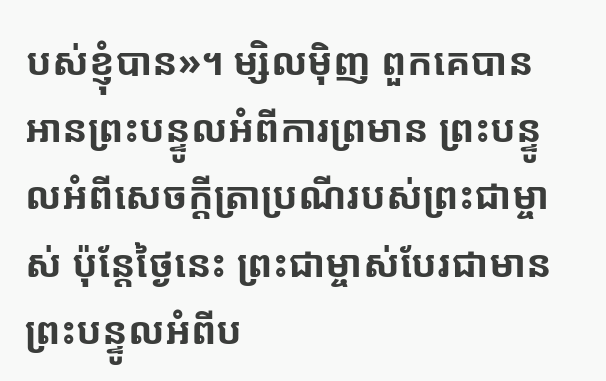បស់ខ្ញុំបាន»។ ម្សិលម៉ិញ ពួកគេបានអានព្រះបន្ទូលអំពីការព្រមាន ព្រះបន្ទូលអំពីសេចក្ដីត្រាប្រណីរបស់ព្រះជាម្ចាស់ ប៉ុន្តែថ្ងៃនេះ ព្រះជាម្ចាស់បែរជាមានព្រះបន្ទូលអំពីប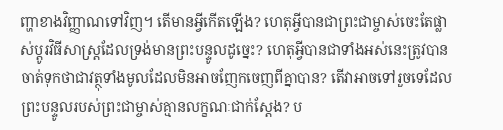ញ្ហាខាងវិញ្ញាណទៅវិញ។ តើមានអ្វីកើតឡើង? ហេតុអ្វីបានជាព្រះជាម្ចាស់ចេះតែផ្លាស់ប្ដូរវិធីសាស្ត្រដែលទ្រង់មានព្រះបន្ទូលដូច្នេះ? ហេតុអ្វីបានជាទាំងអស់នេះត្រូវបានចាត់ទុកថាជាវត្ថុទាំងមូលដែលមិនអាចញែកចេញពីគ្នាបាន? តើវាអាចទៅរួចទេដែលព្រះបន្ទូលរបស់ព្រះជាម្ចាស់គ្មានលក្ខណៈជាក់ស្ដែង? ប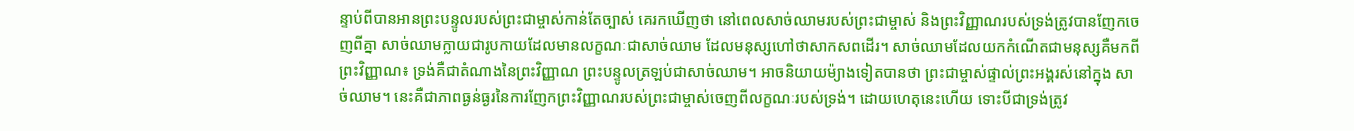ន្ទាប់ពីបានអានព្រះបន្ទូលរបស់ព្រះជាម្ចាស់កាន់តែច្បាស់ គេរកឃើញថា នៅពេលសាច់ឈាមរបស់ព្រះជាម្ចាស់ និងព្រះវិញ្ញាណរបស់ទ្រង់ត្រូវបានញែកចេញពីគ្នា សាច់ឈាមក្លាយជារូបកាយដែលមានលក្ខណៈជាសាច់ឈាម ដែលមនុស្សហៅថាសាកសពដើរ។ សាច់ឈាមដែលយកកំណើតជាមនុស្សគឺមកពីព្រះវិញ្ញាណ៖ ទ្រង់គឺជាតំណាងនៃព្រះវិញ្ញាណ ព្រះបន្ទូលត្រឡប់ជាសាច់ឈាម។ អាចនិយាយម៉្យាងទៀតបានថា ព្រះជាម្ចាស់ផ្ទាល់ព្រះអង្គរស់នៅក្នុង សាច់ឈាម។ នេះគឺជាភាពធ្ងន់ធ្ងរនៃការញែកព្រះវិញ្ញាណរបស់ព្រះជាម្ចាស់ចេញពីលក្ខណៈរបស់ទ្រង់។ ដោយហេតុនេះហើយ ទោះបីជាទ្រង់ត្រូវ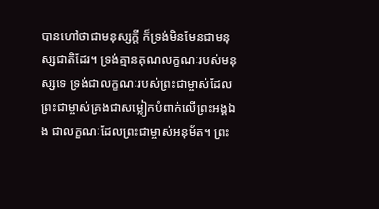បានហៅថាជាមនុស្សក្ដី ក៏ទ្រង់មិនមែនជាមនុស្សជាតិដែរ។ ទ្រង់គ្មានគុណលក្ខណៈរបស់មនុស្សទេ ទ្រង់ជាលក្ខណៈរបស់ព្រះជាម្ចាស់ដែលព្រះជាម្ចាស់គ្រងជាសម្លៀកបំពាក់លើព្រះអង្គឯង ជាលក្ខណៈដែលព្រះជាម្ចាស់អនុម័ត។ ព្រះ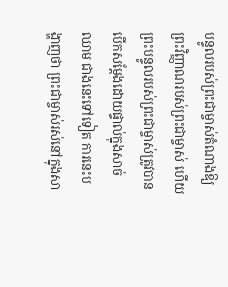បន្ទូលរបស់ព្រះជាម្ចាស់តំណាងឱ្យព្រះវិញ្ញាណរបស់ព្រះជាម្ចាស់ ហើយព្រះបន្ទូលរបស់ព្រះជាម្ចាស់ត្រូវបានបើកសម្ដែងដោយផ្ទាល់ក្នុងសាច់ឈាម ជាងនេះទៅទៀត ការនេះបង្ហាញថា ព្រះជាម្ចាស់រស់នៅក្នុងសា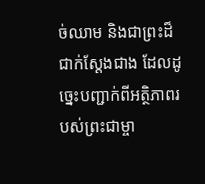ច់ឈាម និងជាព្រះដ៏ជាក់ស្ដែងជាង ដែលដូច្នេះបញ្ជាក់ពីអត្ថិភាពរបស់ព្រះជាម្ចា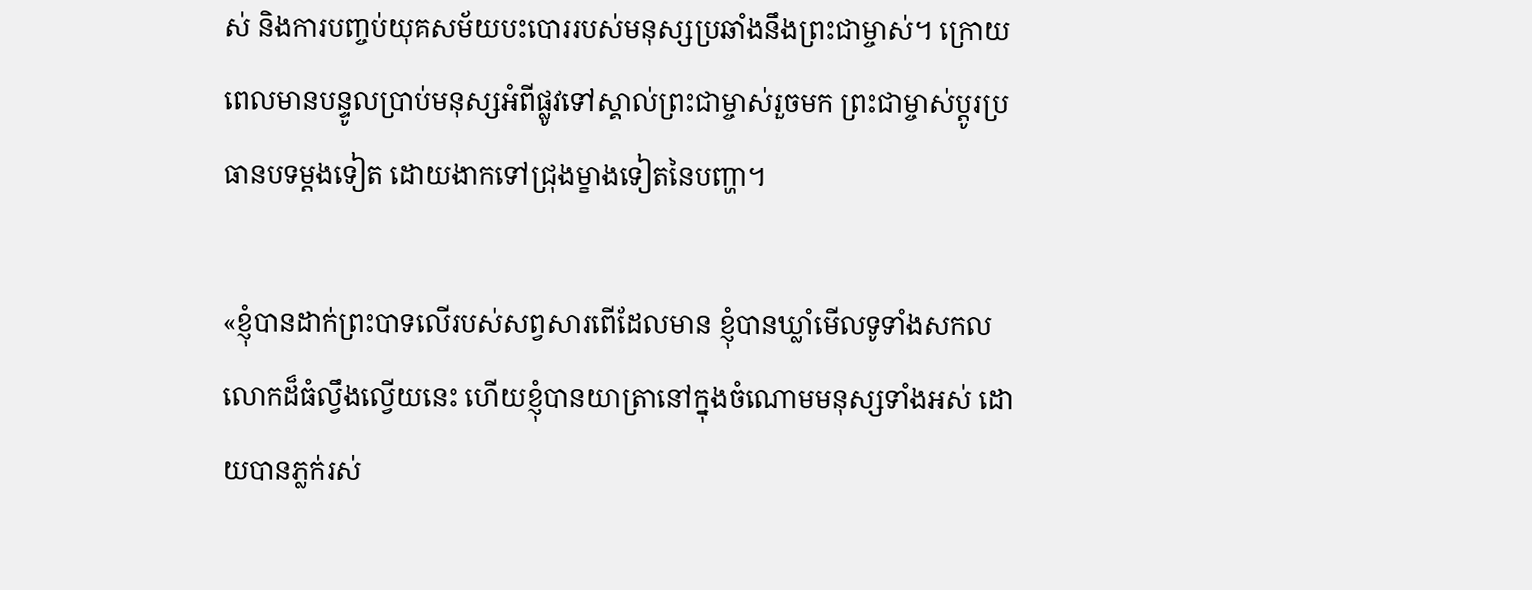ស់ និងការបញ្ចប់យុគសម័យបះបោររបស់មនុស្សប្រឆាំងនឹងព្រះជាម្ចាស់។ ក្រោយពេលមានបន្ទូលប្រាប់មនុស្សអំពីផ្លូវទៅស្គាល់ព្រះជាម្ចាស់រួចមក ព្រះជាម្ចាស់ប្ដូរប្រធានបទម្ដងទៀត ដោយងាកទៅជ្រុងម្ខាងទៀតនៃបញ្ហា។

«ខ្ញុំបានដាក់ព្រះបាទលើរបស់សព្វសារពើដែលមាន ខ្ញុំបានឃ្លាំមើលទូទាំងសកលលោកដ៏ធំល្វឹងល្វើយនេះ ហើយខ្ញុំបានយាត្រានៅក្នុងចំណោមមនុស្សទាំងអស់ ដោយបានភ្លក់រស់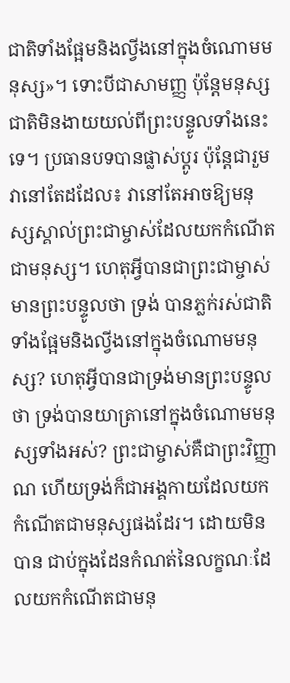ជាតិទាំងផ្អែមនិងល្វីងនៅក្នុងចំណោមមនុស្ស»។ ទោះបីជាសាមញ្ញ ប៉ុន្តែមនុស្សជាតិមិនងាយយល់ពីព្រះបន្ទូលទាំងនេះទេ។ ប្រធានបទបានផ្លាស់ប្ដូរ ប៉ុន្តែជារួម វានៅតែដដែល៖ វានៅតែអាចឱ្យមនុស្សស្គាល់ព្រះជាម្ចាស់ដែលយកកំណើតជាមនុស្ស។ ហេតុអ្វីបានជាព្រះជាម្ចាស់មានព្រះបន្ទូលថា ទ្រង់ បានភ្លក់រស់ជាតិទាំងផ្អែមនិងល្វីងនៅក្នុងចំណោមមនុស្ស? ហេតុអ្វីបានជាទ្រង់មានព្រះបន្ទូលថា ទ្រង់បានយាត្រានៅក្នុងចំណោមមនុស្សទាំងអស់? ព្រះជាម្ចាស់គឺជាព្រះវិញ្ញាណ ហើយទ្រង់ក៏ជាអង្គកាយដែលយកកំណើតជាមនុស្សផងដែរ។ ដោយមិនបាន ជាប់ក្នុងដែនកំណត់នៃលក្ខណៈដែលយកកំណើតជាមនុ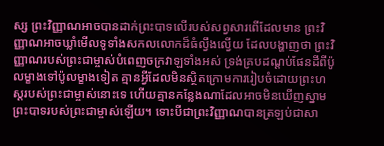ស្ស ព្រះវិញ្ញាណអាចបានដាក់ព្រះបាទលើរបស់សព្វសារពើដែលមាន ព្រះវិញ្ញាណអាចឃ្លាំមើលទូទាំងសកលលោកដ៏ធំល្វឹងល្វើយ ដែលបង្ហាញថា ព្រះវិញ្ញាណរបស់ព្រះជាម្ចាស់បំពេញចក្រវាឡទាំងអស់ ទ្រង់គ្របដណ្ដប់ផែនដីពីប៉ូលម្ខាងទៅប៉ូលម្ខាងទៀត គ្មានអ្វីដែលមិនស្ថិតក្រោមការរៀបចំដោយព្រះហស្តរបស់ព្រះជាម្ចាស់នោះទេ ហើយគ្មានកន្លែងណាដែលអាចមិនឃើញស្នាមព្រះបាទរបស់ព្រះជាម្ចាស់ឡើយ។ ទោះបីជាព្រះវិញ្ញាណបានត្រឡប់ជាសា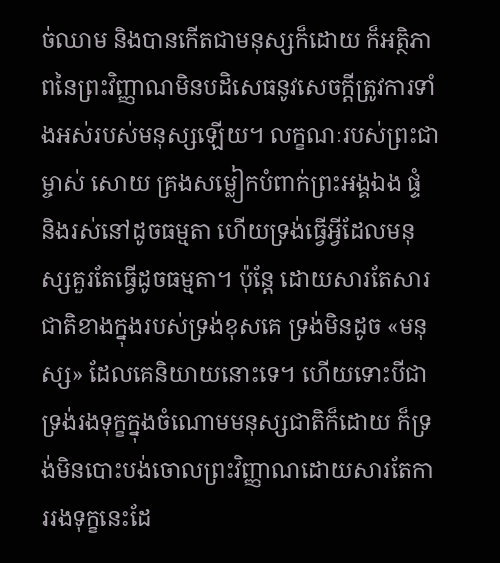ច់ឈាម និងបានកើតជាមនុស្សក៏ដោយ ក៏អត្ថិភាពនៃព្រះវិញ្ញាណមិនបដិសេធនូវសេចក្ដីត្រូវការទាំងអស់របស់មនុស្សឡើយ។ លក្ខណៈរបស់ព្រះជាម្ចាស់ សោយ គ្រងសម្លៀកបំពាក់ព្រះអង្គឯង ផ្ទំ និងរស់នៅដូចធម្មតា ហើយទ្រង់ធ្វើអ្វីដែលមនុស្សគួរតែធ្វើដូចធម្មតា។ ប៉ុន្តែ ដោយសារតែសារជាតិខាងក្នុងរបស់ទ្រង់ខុសគេ ទ្រង់មិនដូច «មនុស្ស» ដែលគេនិយាយនោះទេ។ ហើយទោះបីជាទ្រង់រងទុក្ខក្នុងចំណោមមនុស្សជាតិក៏ដោយ ក៏ទ្រង់មិនបោះបង់ចោលព្រះវិញ្ញាណដោយសារតែការរងទុក្ខនេះដែ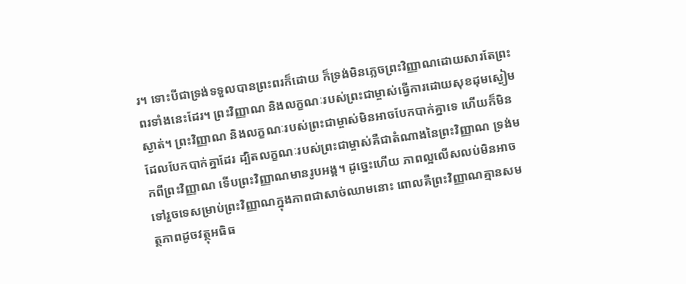រ។ ទោះបីជាទ្រង់ទទួលបានព្រះពរក៏ដោយ ក៏ទ្រង់មិនភ្លេចព្រះវិញ្ញាណដោយសារតែព្រះពរទាំងនេះដែរ។ ព្រះវិញ្ញាណ និងលក្ខណៈរបស់ព្រះជាម្ចាស់ធ្វើការដោយសុខដុមស្ងៀមស្ងាត់។ ព្រះវិញ្ញាណ និងលក្ខណៈរបស់ព្រះជាម្ចាស់មិនអាចបែកបាក់គ្នាទេ ហើយក៏មិនដែលបែកបាក់គ្នាដែរ ដ្បិតលក្ខណៈរបស់ព្រះជាម្ចាស់គឺជាតំណាងនៃព្រះវិញ្ញាណ ទ្រង់មកពីព្រះវិញ្ញាណ ទើបព្រះវិញ្ញាណមានរូបអង្គ។ ដូច្នេះហើយ ភាពល្អលើសលប់មិនអាចទៅរួចទេសម្រាប់ព្រះវិញ្ញាណក្នុងភាពជាសាច់ឈាមនោះ ពោលគឺព្រះវិញ្ញាណគ្មានសមត្ថភាពដូចវត្ថុអធិធ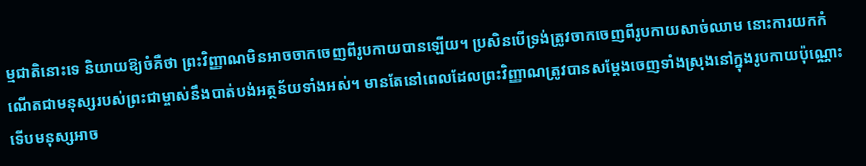ម្មជាតិនោះទេ និយាយឱ្យចំគឺថា ព្រះវិញ្ញាណមិនអាចចាកចេញពីរូបកាយបានឡើយ។ ប្រសិនបើទ្រង់ត្រូវចាកចេញពីរូបកាយសាច់ឈាម នោះការយកកំណើតជាមនុស្សរបស់ព្រះជាម្ចាស់នឹងបាត់បង់អត្ថន័យទាំងអស់។ មានតែនៅពេលដែលព្រះវិញ្ញាណត្រូវបានសម្ដែងចេញទាំងស្រុងនៅក្នុងរូបកាយប៉ុណ្ណោះ ទើបមនុស្សអាច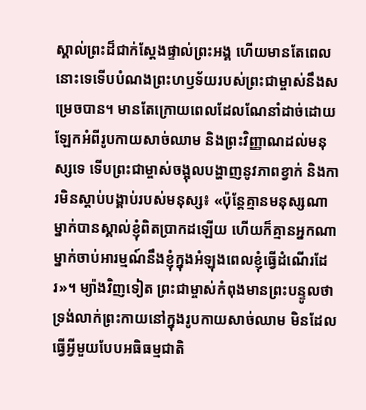ស្គាល់ព្រះដ៏ជាក់ស្ដែងផ្ទាល់ព្រះអង្គ ហើយមានតែពេលនោះទេទើបបំណងព្រះហឫទ័យរបស់ព្រះជាម្ចាស់នឹងសម្រេចបាន។ មានតែក្រោយពេលដែលណែនាំដាច់ដោយឡែកអំពីរូបកាយសាច់ឈាម និងព្រះវិញ្ញាណដល់មនុស្សទេ ទើបព្រះជាម្ចាស់ចង្អុលបង្ហាញនូវភាពខ្វាក់ និងការមិនស្ដាប់បង្គាប់របស់មនុស្ស៖ «ប៉ុន្តែគ្មានមនុស្សណាម្នាក់បានស្គាល់ខ្ញុំពិតប្រាកដឡើយ ហើយក៏គ្មានអ្នកណាម្នាក់ចាប់អារម្មណ៍នឹងខ្ញុំក្នុងអំឡុងពេលខ្ញុំធ្វើដំណើរដែរ»។ ម្យ៉ាងវិញទៀត ព្រះជាម្ចាស់កំពុងមានព្រះបន្ទូលថា ទ្រង់លាក់ព្រះកាយនៅក្នុងរូបកាយសាច់ឈាម មិនដែលធ្វើអ្វីមួយបែបអធិធម្មជាតិ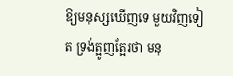ឱ្យមនុស្សឃើញទេ មួយវិញទៀត ទ្រង់ត្អូញត្អែរថា មនុ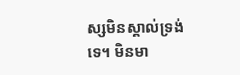ស្សមិនស្គាល់ទ្រង់ទេ។ មិនមា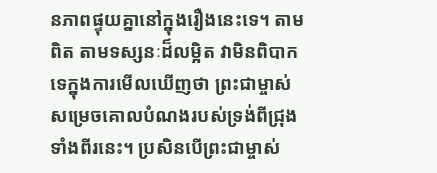នភាពផ្ទុយគ្នានៅក្នុងរឿងនេះទេ។ តាមពិត តាមទស្សនៈដ៏លម្អិត វាមិនពិបាកទេក្នុងការមើលឃើញថា ព្រះជាម្ចាស់សម្រេចគោលបំណងរបស់ទ្រង់ពីជ្រុងទាំងពីរនេះ។ ប្រសិនបើព្រះជាម្ចាស់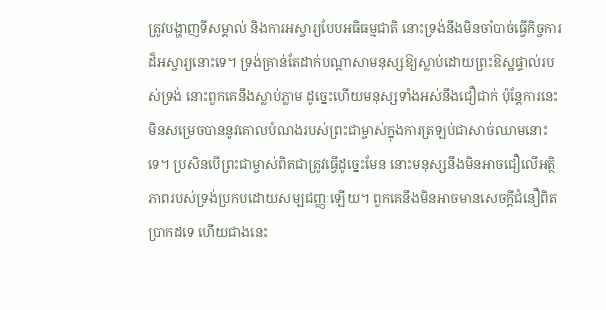ត្រូវបង្ហាញទីសម្គាល់ និងការអស្ចារ្យបែបអធិធម្មជាតិ នោះទ្រង់នឹងមិនចាំបាច់ធ្វើកិច្ចការដ៏អស្ចារ្យនោះទេ។ ទ្រង់គ្រាន់តែដាក់បណ្ដាសាមនុស្សឱ្យស្លាប់ដោយព្រះឱស្ឋផ្ទាល់របស់ទ្រង់ នោះពួកគេនឹងស្លាប់ភ្លាម ដូច្នេះហើយមនុស្សទាំងអស់នឹងជឿជាក់ ប៉ុន្តែការនេះមិនសម្រេចបាននូវគោលបំណងរបស់ព្រះជាម្ចាស់ក្នុងការត្រឡប់ជាសាច់ឈាមនោះទេ។ ប្រសិនបើព្រះជាម្ចាស់ពិតជាត្រូវធ្វើដូច្នេះមែន នោះមនុស្សនឹងមិនអាចជឿលើអត្ថិភាពរបស់ទ្រង់ប្រកបដោយសម្បជញ្ញៈឡើយ។ ពួកគេនឹងមិនអាចមានសេចក្ដីជំនឿពិតប្រាកដទេ ហើយជាងនេះ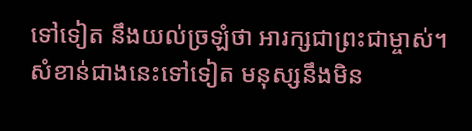ទៅទៀត នឹងយល់ច្រឡំថា អារក្សជាព្រះជាម្ចាស់។ សំខាន់ជាងនេះទៅទៀត មនុស្សនឹងមិន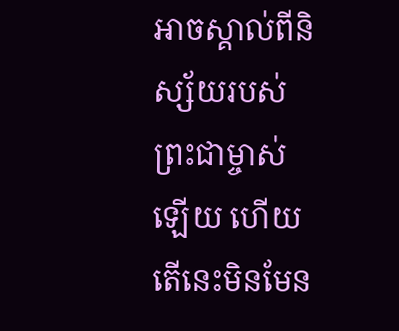អាចស្គាល់ពីនិស្ស័យរបស់ព្រះជាម្ចាស់ឡើយ ហើយតើនេះមិនមែន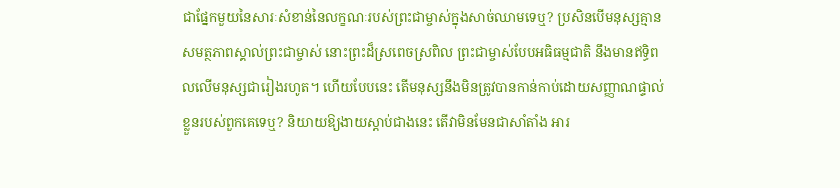ជាផ្នែកមួយនៃសារៈសំខាន់នៃលក្ខណៈរបស់ព្រះជាម្ចាស់ក្នុងសាច់ឈាមទេឬ? ប្រសិនបើមនុស្សគ្មានសមត្ថភាពស្គាល់ព្រះជាម្ចាស់ នោះព្រះដ៏ស្រពេចស្រពិល ព្រះជាម្ចាស់បែបអធិធម្មជាតិ នឹងមានឥទ្ធិពលលើមនុស្សជារៀងរហូត។ ហើយបែបនេះ តើមនុស្សនឹងមិនត្រូវបានកាន់កាប់ដោយសញ្ញាណផ្ទាល់ខ្លួនរបស់ពួកគេទេឬ? និយាយឱ្យងាយស្ដាប់ជាងនេះ តើវាមិនមែនជាសាំតាំង អារ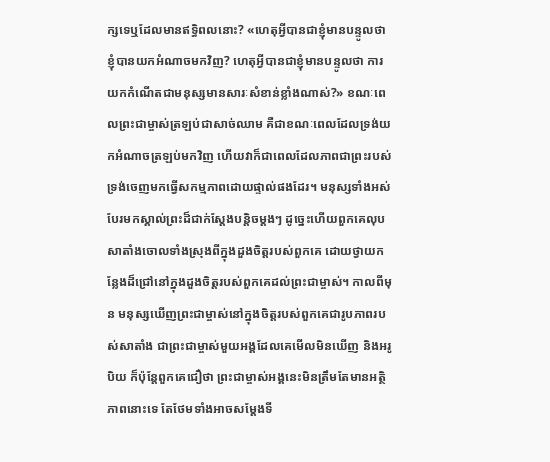ក្សទេឬដែលមានឥទ្ធិពលនោះ? «ហេតុអ្វីបានជាខ្ញុំមានបន្ទូលថា ខ្ញុំបានយកអំណាចមកវិញ? ហេតុអ្វីបានជាខ្ញុំមានបន្ទូលថា ការយកកំណើតជាមនុស្សមានសារៈសំខាន់ខ្លាំងណាស់?» ខណៈពេលព្រះជាម្ចាស់ត្រឡប់ជាសាច់ឈាម គឺជាខណៈពេលដែលទ្រង់យកអំណាចត្រឡប់មកវិញ ហើយវាក៏ជាពេលដែលភាពជាព្រះរបស់ទ្រង់ចេញមកធ្វើសកម្មភាពដោយផ្ទាល់ផងដែរ។ មនុស្សទាំងអស់បែរមកស្គាល់ព្រះដ៏ជាក់ស្តែងបន្តិចម្ដងៗ ដូច្នេះហើយពួកគេលុបសាតាំងចោលទាំងស្រុងពីក្នុងដួងចិត្តរបស់ពួកគេ ដោយថ្វាយកន្លែងដ៏ជ្រៅនៅក្នុងដួងចិត្តរបស់ពួកគេដល់ព្រះជាម្ចាស់។ កាលពីមុន មនុស្សឃើញព្រះជាម្ចាស់នៅក្នុងចិត្តរបស់ពួកគេជារូបភាពរបស់សាតាំង ជាព្រះជាម្ចាស់មួយអង្គដែលគេមើលមិនឃើញ និងអរូបិយ ក៏ប៉ុន្តែពួកគេជឿថា ព្រះជាម្ចាស់អង្គនេះមិនត្រឹមតែមានអត្ថិភាពនោះទេ តែថែមទាំងអាចសម្ដែងទី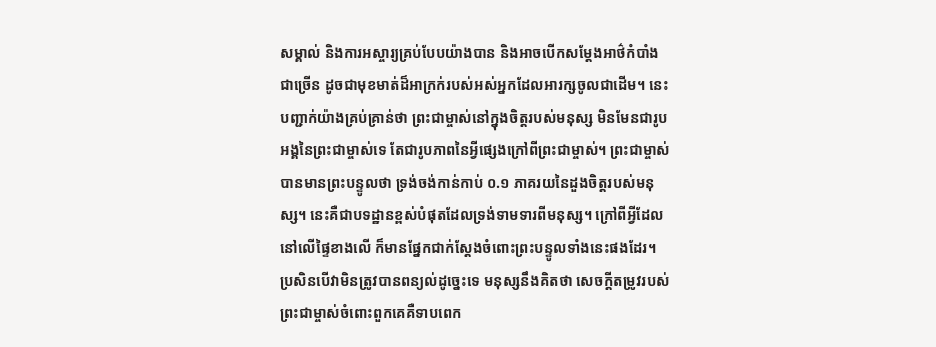សម្គាល់ និងការអស្ចារ្យគ្រប់បែបយ៉ាងបាន និងអាចបើកសម្ដែងអាថ៌កំបាំងជាច្រើន ដូចជាមុខមាត់ដ៏អាក្រក់របស់អស់អ្នកដែលអារក្សចូលជាដើម។ នេះបញ្ជាក់យ៉ាងគ្រប់គ្រាន់ថា ព្រះជាម្ចាស់នៅក្នុងចិត្តរបស់មនុស្ស មិនមែនជារូបអង្គនៃព្រះជាម្ចាស់ទេ តែជារូបភាពនៃអ្វីផ្សេងក្រៅពីព្រះជាម្ចាស់។ ព្រះជាម្ចាស់បានមានព្រះបន្ទូលថា ទ្រង់ចង់កាន់កាប់ ០.១ ភាគរយនៃដួងចិត្តរបស់មនុស្ស។ នេះគឺជាបទដ្ឋានខ្ពស់បំផុតដែលទ្រង់ទាមទារពីមនុស្ស។ ក្រៅពីអ្វីដែលនៅលើផ្ទៃខាងលើ ក៏មានផ្នែកជាក់ស្ដែងចំពោះព្រះបន្ទូលទាំងនេះផងដែរ។ ប្រសិនបើវាមិនត្រូវបានពន្យល់ដូច្នេះទេ មនុស្សនឹងគិតថា សេចក្ដីតម្រូវរបស់ព្រះជាម្ចាស់ចំពោះពួកគេគឺទាបពេក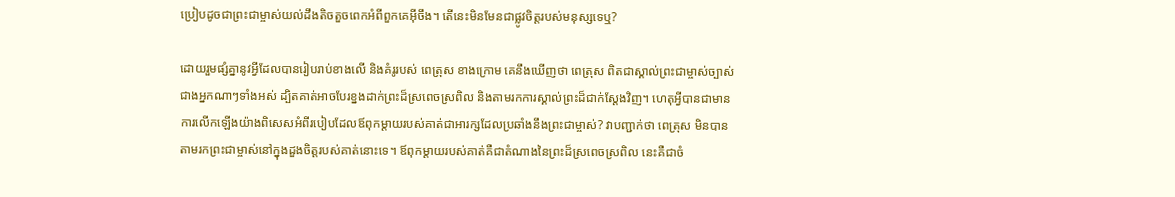ប្រៀបដូចជាព្រះជាម្ចាស់យល់ដឹងតិចតួចពេកអំពីពួកគេអ៊ីចឹង។ តើនេះមិនមែនជាផ្លូវចិត្តរបស់មនុស្សទេឬ?

ដោយរួមផ្សំគ្នានូវអ្វីដែលបានរៀបរាប់ខាងលើ និងគំរូរបស់ ពេត្រុស ខាងក្រោម គេនឹងឃើញថា ពេត្រុស ពិតជាស្គាល់ព្រះជាម្ចាស់ច្បាស់ជាងអ្នកណាៗទាំងអស់ ដ្បិតគាត់អាចបែរខ្នងដាក់ព្រះដ៏ស្រពេចស្រពិល និងតាមរកការស្គាល់ព្រះដ៏ជាក់ស្ដែងវិញ។ ហេតុអ្វីបានជាមានការលើកឡើងយ៉ាងពិសេសអំពីរបៀបដែលឪពុកម្ដាយរបស់គាត់ជាអារក្សដែលប្រឆាំងនឹងព្រះជាម្ចាស់? វាបញ្ជាក់ថា ពេត្រុស មិនបានតាមរកព្រះជាម្ចាស់នៅក្នុងដួងចិត្តរបស់គាត់នោះទេ។ ឪពុកម្ដាយរបស់គាត់គឺជាតំណាងនៃព្រះដ៏ស្រពេចស្រពិល នេះគឺជាចំ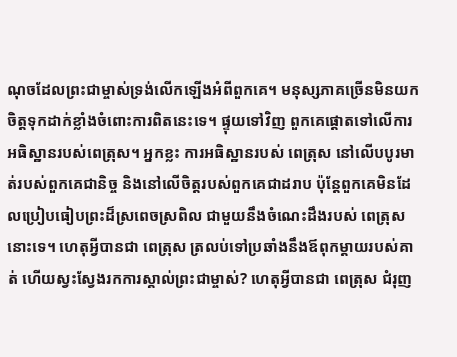ណុចដែលព្រះជាម្ចាស់ទ្រង់លើកឡើងអំពីពួកគេ។ មនុស្សភាគច្រើនមិនយកចិត្តទុកដាក់ខ្លាំងចំពោះការពិតនេះទេ។ ផ្ទុយទៅវិញ ពួកគេផ្ដោតទៅលើការអធិស្ឋានរបស់ពេត្រុស។ អ្នកខ្លះ ការអធិស្ឋានរបស់ ពេត្រុស នៅលើបបូរមាត់របស់ពួកគេជានិច្ច និងនៅលើចិត្តរបស់ពួកគេជាដរាប ប៉ុន្តែពួកគេមិនដែលប្រៀបធៀបព្រះដ៏ស្រពេចស្រពិល ជាមួយនឹងចំណេះដឹងរបស់ ពេត្រុស នោះទេ។ ហេតុអ្វីបានជា ពេត្រុស ត្រលប់ទៅប្រឆាំងនឹងឪពុកម្តាយរបស់គាត់ ហើយស្វះស្វែងរកការស្គាល់ព្រះជាម្ចាស់? ហេតុអ្វីបានជា ពេត្រុស ជំរុញ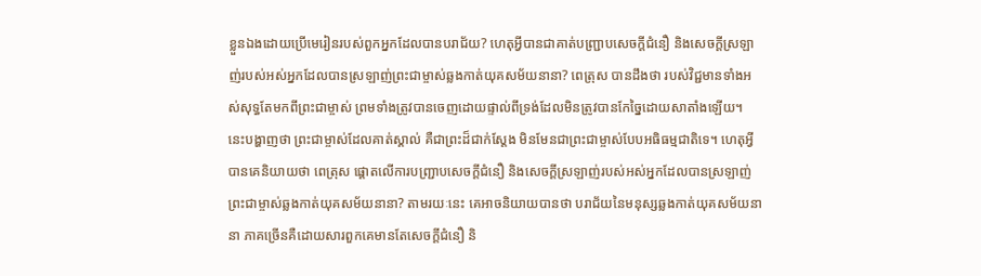ខ្លួនឯងដោយប្រើមេរៀនរបស់ពួកអ្នកដែលបានបរាជ័យ? ហេតុអ្វីបានជាគាត់បញ្ជ្រាបសេចក្ដីជំនឿ និងសេចក្ដីស្រឡាញ់របស់អស់អ្នកដែលបានស្រឡាញ់ព្រះជាម្ចាស់ឆ្លងកាត់យុគសម័យនានា? ពេត្រុស បានដឹងថា របស់វិជ្ជមានទាំងអស់សុទ្ធតែមកពីព្រះជាម្ចាស់ ព្រមទាំងត្រូវបានចេញដោយផ្ទាល់ពីទ្រង់ដែលមិនត្រូវបានកែច្នៃដោយសាតាំងឡើយ។ នេះបង្ហាញថា ព្រះជាម្ចាស់ដែលគាត់ស្គាល់ គឺជាព្រះដ៏ជាក់ស្ដែង មិនមែនជាព្រះជាម្ចាស់បែបអធិធម្មជាតិទេ។ ហេតុអ្វីបានគេនិយាយថា ពេត្រុស ផ្ដោតលើការបញ្ជ្រាបសេចក្ដីជំនឿ និងសេចក្ដីស្រឡាញ់របស់អស់អ្នកដែលបានស្រឡាញ់ព្រះជាម្ចាស់ឆ្លងកាត់យុគសម័យនានា? តាមរយៈនេះ គេអាចនិយាយបានថា បរាជ័យនៃមនុស្សឆ្លងកាត់យុគសម័យនានា ភាគច្រើនគឺដោយសារពួកគេមានតែសេចក្ដីជំនឿ និ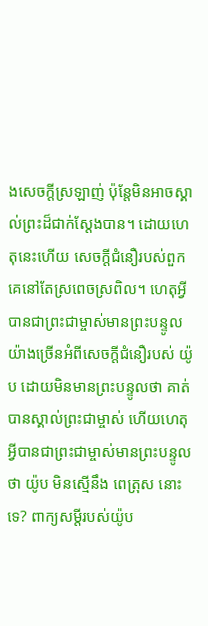ងសេចក្ដីស្រឡាញ់ ប៉ុន្តែមិនអាចស្គាល់ព្រះដ៏ជាក់ស្ដែងបាន។ ដោយហេតុនេះហើយ សេចក្ដីជំនឿរបស់ពួកគេនៅតែស្រពេចស្រពិល។ ហេតុអ្វីបានជាព្រះជាម្ចាស់មានព្រះបន្ទូលយ៉ាងច្រើនអំពីសេចក្ដីជំនឿរបស់ យ៉ូប ដោយមិនមានព្រះបន្ទូលថា គាត់បានស្គាល់ព្រះជាម្ចាស់ ហើយហេតុអ្វីបានជាព្រះជាម្ចាស់មានព្រះបន្ទូលថា យ៉ូប មិនស្មើនឹង ពេត្រុស នោះទេ? ពាក្យសម្ដីរបស់យ៉ូប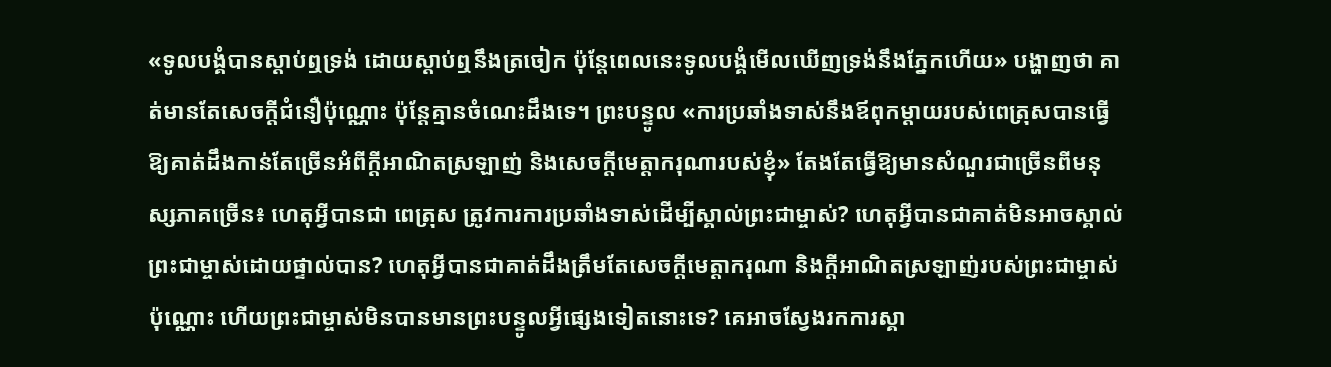«ទូលបង្គំបានស្ដាប់ឮទ្រង់ ដោយស្ដាប់ឮនឹងត្រចៀក ប៉ុន្តែពេលនេះទូលបង្គំមើលឃើញទ្រង់នឹងភ្នែកហើយ» បង្ហាញថា គាត់មានតែសេចក្ដីជំនឿប៉ុណ្ណោះ ប៉ុន្តែគ្មានចំណេះដឹងទេ។ ព្រះបន្ទូល «ការប្រឆាំងទាស់នឹងឪពុកម្ដាយរបស់ពេត្រុសបានធ្វើឱ្យគាត់ដឹងកាន់តែច្រើនអំពីក្ដីអាណិតស្រឡាញ់ និងសេចក្ដីមេត្តាករុណារបស់ខ្ញុំ» តែងតែធ្វើឱ្យមានសំណួរជាច្រើនពីមនុស្សភាគច្រើន៖ ហេតុអ្វីបានជា ពេត្រុស ត្រូវការការប្រឆាំងទាស់ដើម្បីស្គាល់ព្រះជាម្ចាស់? ហេតុអ្វីបានជាគាត់មិនអាចស្គាល់ព្រះជាម្ចាស់ដោយផ្ទាល់បាន? ហេតុអ្វីបានជាគាត់ដឹងត្រឹមតែសេចក្ដីមេត្តាករុណា និងក្ដីអាណិតស្រឡាញ់របស់ព្រះជាម្ចាស់ប៉ុណ្ណោះ ហើយព្រះជាម្ចាស់មិនបានមានព្រះបន្ទូលអ្វីផ្សេងទៀតនោះទេ? គេអាចស្វែងរកការស្គា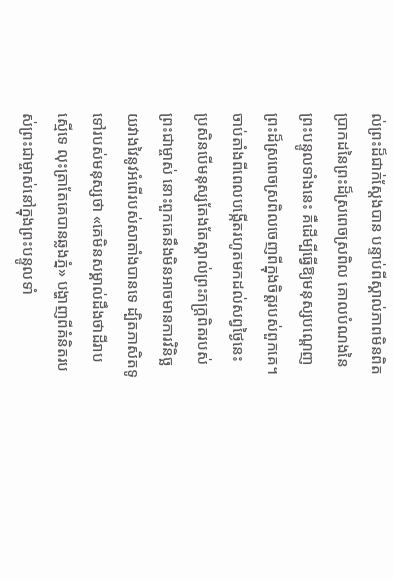ល់ព្រះដ៏ជាក់ស្ដែងបាន បន្ទាប់ពីស្គាល់ភាពមិនពិតប្រាកដនៃព្រះដ៏ស្រពេចស្រពិល គោលបំណងនៃព្រះបន្ទូលទាំងនេះ គឺដើម្បីធ្វើឱ្យមនុស្សបណ្ដេញព្រះដ៏ស្រពេចស្រពិលចេញពីក្នុងចិត្តរបស់ពួកគេ។ ចាប់តាំងពីពេលបង្កើតរហូតមកដល់សព្វថ្ងៃនេះ ប្រសិនបើមនុស្សតែងតែស្គាល់ព្រះភក្ត្រពិតរបស់ព្រះជាម្ចាស់ នោះពួកគេនឹងមិនអាចមានការវិនិច្ឆយវាងវៃនូវអំពើរបស់សាតាំងបានទេ ដ្បិតភាសិតទូទៅរបស់មនុស្សថា «គេមិនសម្គាល់ដឹងថាដីរាបស្មើទេ លុះត្រាតែគេបានឆ្លងភ្នំ» បង្ហាញពីគំនិតរបស់ព្រះជាម្ចាស់នៅក្នុងព្រះបន្ទូលទាំ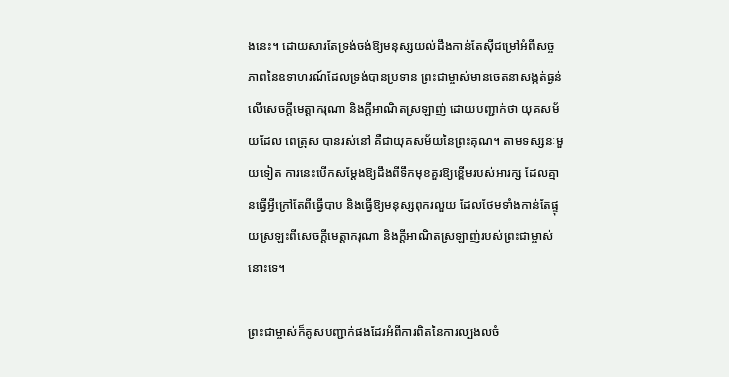ងនេះ។ ដោយសារតែទ្រង់ចង់ឱ្យមនុស្សយល់ដឹងកាន់តែស៊ីជម្រៅអំពីសច្ចភាពនៃឧទាហរណ៍ដែលទ្រង់បានប្រទាន ព្រះជាម្ចាស់មានចេតនាសង្កត់ធ្ងន់លើសេចក្ដីមេត្តាករុណា និងក្ដីអាណិតស្រឡាញ់ ដោយបញ្ជាក់ថា យុគសម័យដែល ពេត្រុស បានរស់នៅ គឺជាយុគសម័យនៃព្រះគុណ។ តាមទស្សនៈមួយទៀត ការនេះបើកសម្ដែងឱ្យដឹងពីទឹកមុខគួរឱ្យខ្ពើមរបស់អារក្ស ដែលគ្មានធ្វើអ្វីក្រៅតែពីធ្វើបាប និងធ្វើឱ្យមនុស្សពុករលួយ ដែលថែមទាំងកាន់តែផ្ទុយស្រឡះពីសេចក្ដីមេត្តាករុណា និងក្ដីអាណិតស្រឡាញ់របស់ព្រះជាម្ចាស់នោះទេ។

ព្រះជាម្ចាស់ក៏គូសបញ្ជាក់ផងដែរអំពីការពិតនៃការល្បងលចំ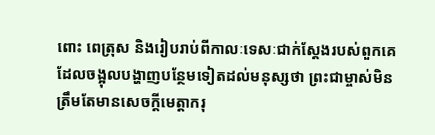ពោះ ពេត្រុស និងរៀបរាប់ពីកាលៈទេសៈជាក់ស្ដែងរបស់ពួកគេ ដែលចង្អុលបង្ហាញបន្ថែមទៀតដល់មនុស្សថា ព្រះជាម្ចាស់មិនត្រឹមតែមានសេចក្ដីមេត្តាករុ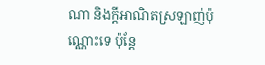ណា និងក្តីអាណិតស្រឡាញ់ប៉ុណ្ណោះទេ ប៉ុន្តែ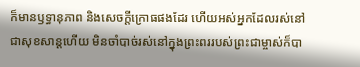ក៏មានឫទ្ធានុភាព និងសេចក្ដីក្រោធផងដែរ ហើយអស់អ្នកដែលរស់នៅជាសុខសាន្តហើយ មិនចាំបាច់រស់នៅក្នុងព្រះពររបស់ព្រះជាម្ចាស់ក៏បា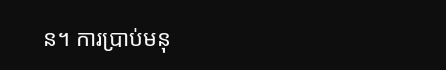ន។ ការប្រាប់មនុ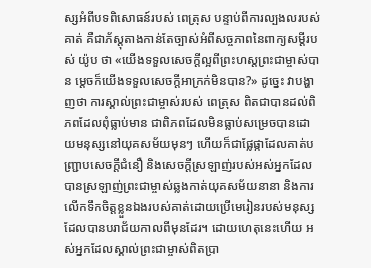ស្សអំពីបទពិសោធន៍របស់ ពេត្រុស បន្ទាប់ពីការល្បងលរបស់គាត់ គឺជាភ័ស្តុតាងកាន់តែច្បាស់អំពីសច្ចភាពនៃពាក្យសម្ដីរបស់ យ៉ូប ថា «យើងទទួលសេចក្ដីល្អពីព្រះហស្តព្រះជាម្ចាស់បាន ម្ដេចក៏យើងទទួលសេចក្ដីអាក្រក់មិនបាន?» ដូច្នេះ វាបង្ហាញថា ការស្គាល់ព្រះជាម្ចាស់របស់ ពេត្រុស ពិតជាបានដល់ពិភពដែលពុំធ្លាប់មាន ជាពិភពដែលមិនធ្លាប់សម្រេចបានដោយមនុស្សនៅយុគសម័យមុនៗ ហើយក៏ជាផ្លែផ្កាដែលគាត់បញ្ជ្រាបសេចក្ដីជំនឿ និងសេចក្ដីស្រឡាញ់របស់អស់អ្នកដែលបានស្រឡាញ់ព្រះជាម្ចាស់ឆ្លងកាត់យុគសម័យនានា និងការលើកទឹកចិត្តខ្លួនឯងរបស់គាត់ដោយប្រើមេរៀនរបស់មនុស្សដែលបានបរាជ័យកាលពីមុនដែរ។ ដោយហេតុនេះហើយ អស់អ្នកដែលស្គាល់ព្រះជាម្ចាស់ពិតប្រា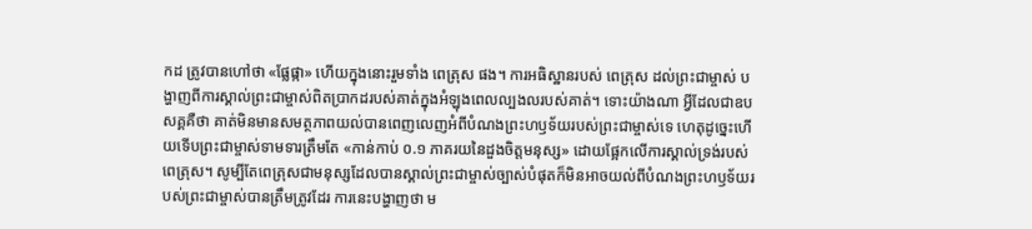កដ ត្រូវបានហៅថា «ផ្លែផ្កា» ហើយក្នុងនោះរួមទាំង ពេត្រុស ផង។ ការអធិស្ឋានរបស់ ពេត្រុស ដល់ព្រះជាម្ចាស់ បង្ហាញពីការស្គាល់ព្រះជាម្ចាស់ពិតប្រាកដរបស់គាត់ក្នុងអំឡុងពេលល្បងលរបស់គាត់។ ទោះយ៉ាងណា អ្វីដែលជាឧបសគ្គគឺថា គាត់មិនមានសមត្ថភាពយល់បានពេញលេញអំពីបំណងព្រះហឫទ័យរបស់ព្រះជាម្ចាស់ទេ ហេតុដូច្នេះហើយទើបព្រះជាម្ចាស់ទាមទារត្រឹមតែ «កាន់កាប់ ០.១ ភាគរយនៃដួងចិត្តមនុស្ស» ដោយផ្អែកលើការស្គាល់ទ្រង់របស់ពេត្រុស។ សូម្បីតែពេត្រុសជាមនុស្សដែលបានស្គាល់ព្រះជាម្ចាស់ច្បាស់បំផុតក៏មិនអាចយល់ពីបំណងព្រះហឫទ័យរបស់ព្រះជាម្ចាស់បានត្រឹមត្រូវដែរ ការនេះបង្ហាញថា ម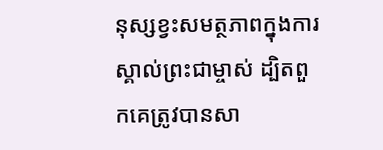នុស្សខ្វះសមត្ថភាពក្នុងការស្គាល់ព្រះជាម្ចាស់ ដ្បិតពួកគេត្រូវបានសា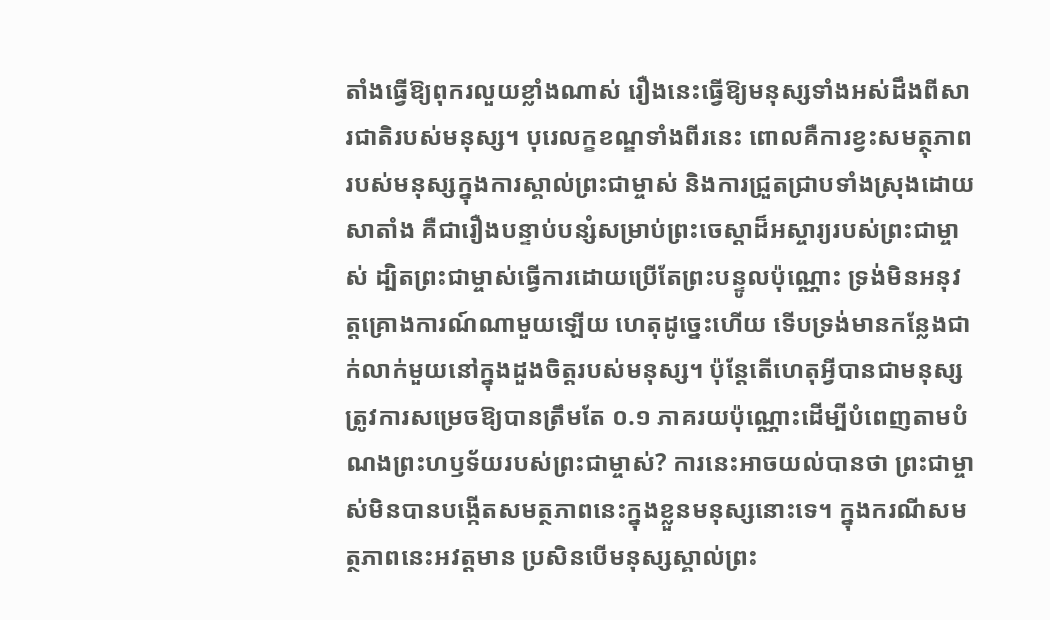តាំងធ្វើឱ្យពុករលួយខ្លាំងណាស់ រឿងនេះធ្វើឱ្យមនុស្សទាំងអស់ដឹងពីសារជាតិរបស់មនុស្ស។ បុរេលក្ខខណ្ឌទាំងពីរនេះ ពោលគឺការខ្វះសមត្ថុភាពរបស់មនុស្សក្នុងការស្គាល់ព្រះជាម្ចាស់ និងការជ្រួតជ្រាបទាំងស្រុងដោយសាតាំង គឺជារឿងបន្ទាប់បន្សំសម្រាប់ព្រះចេស្ដាដ៏អស្ចារ្យរបស់ព្រះជាម្ចាស់ ដ្បិតព្រះជាម្ចាស់ធ្វើការដោយប្រើតែព្រះបន្ទូលប៉ុណ្ណោះ ទ្រង់មិនអនុវត្តគ្រោងការណ៍ណាមួយឡើយ ហេតុដូច្នេះហើយ ទើបទ្រង់មានកន្លែងជាក់លាក់មួយនៅក្នុងដួងចិត្តរបស់មនុស្ស។ ប៉ុន្តែតើហេតុអ្វីបានជាមនុស្សត្រូវការសម្រេចឱ្យបានត្រឹមតែ ០.១ ភាគរយប៉ុណ្ណោះដើម្បីបំពេញតាមបំណងព្រះហឫទ័យរបស់ព្រះជាម្ចាស់? ការនេះអាចយល់បានថា ព្រះជាម្ចាស់មិនបានបង្កើតសមត្ថភាពនេះក្នុងខ្លួនមនុស្សនោះទេ។ ក្នុងករណីសមត្ថភាពនេះអវត្តមាន ប្រសិនបើមនុស្សស្គាល់ព្រះ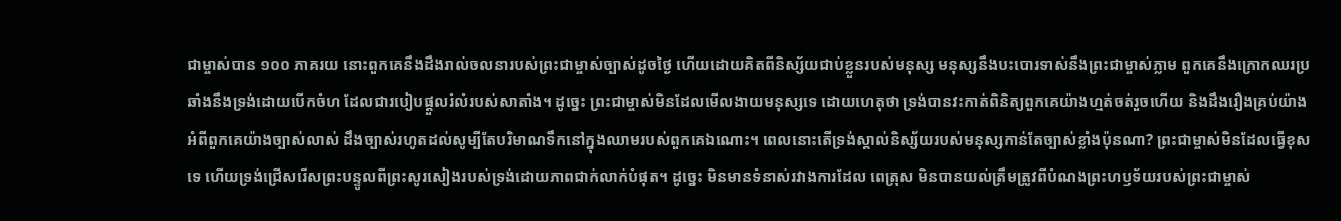ជាម្ចាស់បាន ១០០ ភាគរយ នោះពួកគេនឹងដឹងរាល់ចលនារបស់ព្រះជាម្ចាស់ច្បាស់ដូចថ្ងៃ ហើយដោយគិតពីនិស្ស័យជាប់ខ្លួនរបស់មនុស្ស មនុស្សនឹងបះបោរទាស់នឹងព្រះជាម្ចាស់ភ្លាម ពួកគេនឹងក្រោកឈរប្រឆាំងនឹងទ្រង់ដោយបើកចំហ ដែលជារបៀបផ្ដួលរំលំរបស់សាតាំង។ ដូច្នេះ ព្រះជាម្ចាស់មិនដែលមើលងាយមនុស្សទេ ដោយហេតុថា ទ្រង់បានវះកាត់ពិនិត្យពួកគេយ៉ាងហ្មត់ចត់រួចហើយ និងដឹងរឿងគ្រប់យ៉ាងអំពីពួកគេយ៉ាងច្បាស់លាស់ ដឹងច្បាស់រហូតដល់សូម្បីតែបរិមាណទឹកនៅក្នុងឈាមរបស់ពួកគេឯណោះ។ ពេលនោះតើទ្រង់ស្គាល់និស្ស័យរបស់មនុស្សកាន់តែច្បាស់ខ្លាំងប៉ុនណា? ព្រះជាម្ចាស់មិនដែលធ្វើខុសទេ ហើយទ្រង់ជ្រើសរើសព្រះបន្ទូលពីព្រះសូរសៀងរបស់ទ្រង់ដោយភាពជាក់លាក់បំផុត។ ដូច្នេះ មិនមានទំនាស់រវាងការដែល ពេត្រុស មិនបានយល់ត្រឹមត្រូវពីបំណងព្រះហឫទ័យរបស់ព្រះជាម្ចាស់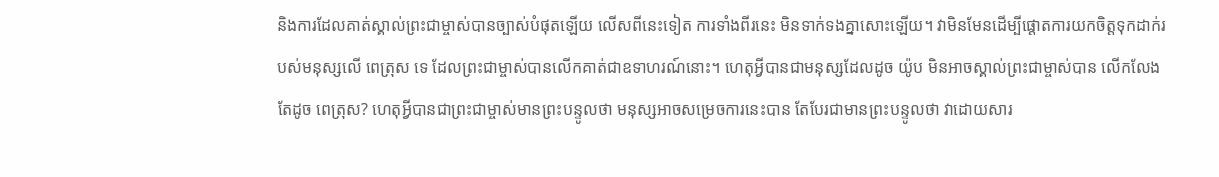និងការដែលគាត់ស្គាល់ព្រះជាម្ចាស់បានច្បាស់បំផុតឡើយ លើសពីនេះទៀត ការទាំងពីរនេះ មិនទាក់ទងគ្នាសោះឡើយ។ វាមិនមែនដើម្បីផ្ដោតការយកចិត្តទុកដាក់របស់មនុស្សលើ ពេត្រុស ទេ ដែលព្រះជាម្ចាស់បានលើកគាត់ជាឧទាហរណ៍នោះ។ ហេតុអ្វីបានជាមនុស្សដែលដូច យ៉ូប មិនអាចស្គាល់ព្រះជាម្ចាស់បាន លើកលែងតែដូច ពេត្រុស? ហេតុអ្វីបានជាព្រះជាម្ចាស់មានព្រះបន្ទូលថា មនុស្សអាចសម្រេចការនេះបាន តែបែរជាមានព្រះបន្ទូលថា វាដោយសារ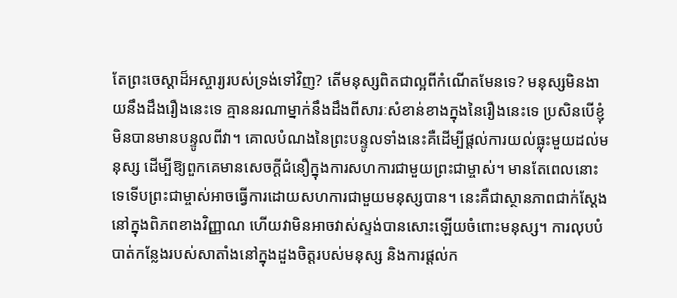តែព្រះចេស្ដាដ៏អស្ចារ្យរបស់ទ្រង់ទៅវិញ? តើមនុស្សពិតជាល្អពីកំណើតមែនទេ? មនុស្សមិនងាយនឹងដឹងរឿងនេះទេ គ្មាននរណាម្នាក់នឹងដឹងពីសារៈសំខាន់ខាងក្នុងនៃរឿងនេះទេ ប្រសិនបើខ្ញុំមិនបានមានបន្ទូលពីវា។ គោលបំណងនៃព្រះបន្ទូលទាំងនេះគឺដើម្បីផ្ដល់ការយល់ធ្លុះមួយដល់មនុស្ស ដើម្បីឱ្យពួកគេមានសេចក្ដីជំនឿក្នុងការសហការជាមួយព្រះជាម្ចាស់។ មានតែពេលនោះទេទើបព្រះជាម្ចាស់អាចធ្វើការដោយសហការជាមួយមនុស្សបាន។ នេះគឺជាស្ថានភាពជាក់ស្ដែងនៅក្នុងពិភពខាងវិញ្ញាណ ហើយវាមិនអាចវាស់ស្ទង់បានសោះឡើយចំពោះមនុស្ស។ ការលុបបំបាត់កន្លែងរបស់សាតាំងនៅក្នុងដួងចិត្តរបស់មនុស្ស និងការផ្ដល់ក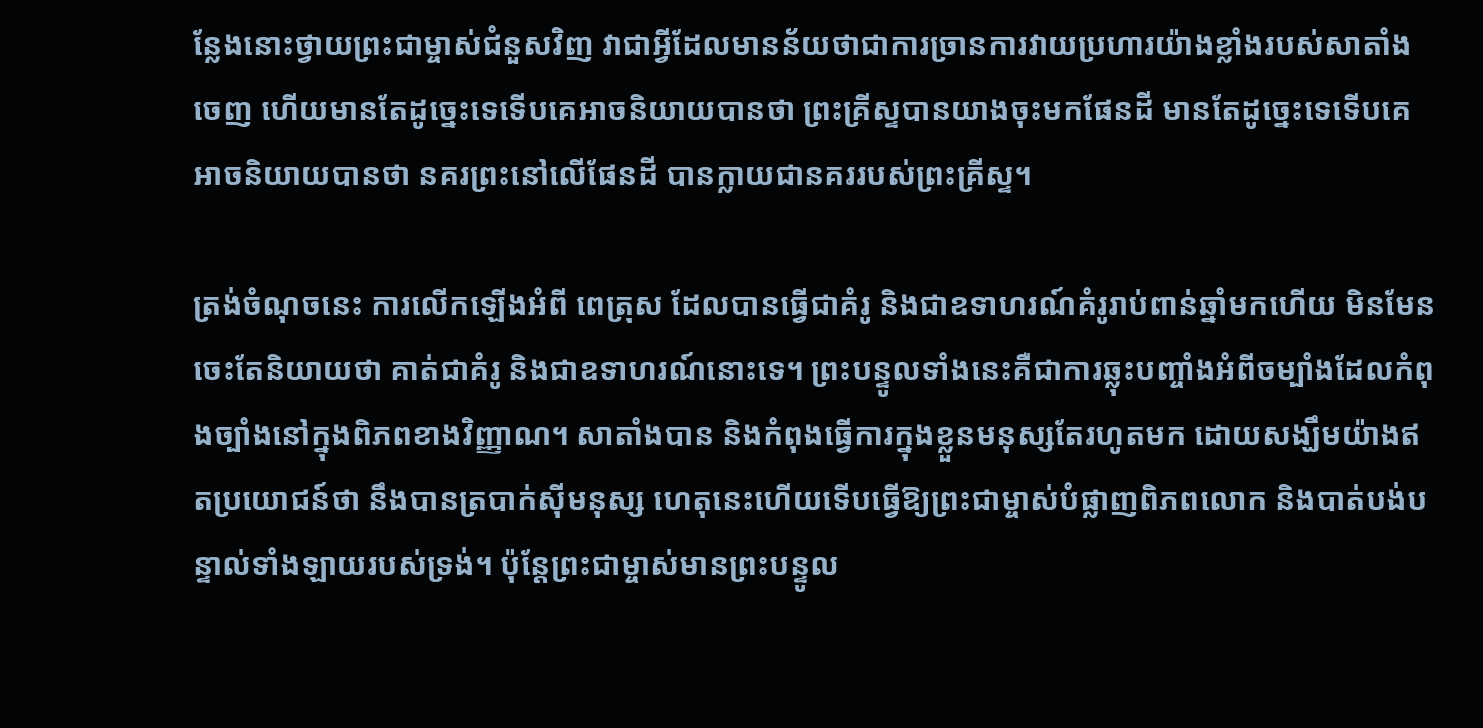ន្លែងនោះថ្វាយព្រះជាម្ចាស់ជំនួសវិញ វាជាអ្វីដែលមានន័យថាជាការច្រានការវាយប្រហារយ៉ាងខ្លាំងរបស់សាតាំងចេញ ហើយមានតែដូច្នេះទេទើបគេអាចនិយាយបានថា ព្រះគ្រីស្ទបានយាងចុះមកផែនដី មានតែដូច្នេះទេទើបគេអាចនិយាយបានថា នគរព្រះនៅលើផែនដី បានក្លាយជានគររបស់ព្រះគ្រីស្ទ។

ត្រង់ចំណុចនេះ ការលើកឡើងអំពី ពេត្រុស ដែលបានធ្វើជាគំរូ និងជាឧទាហរណ៍គំរូរាប់ពាន់ឆ្នាំមកហើយ មិនមែនចេះតែនិយាយថា គាត់ជាគំរូ និងជាឧទាហរណ៍នោះទេ។ ព្រះបន្ទូលទាំងនេះគឺជាការឆ្លុះបញ្ចាំងអំពីចម្បាំងដែលកំពុងច្បាំងនៅក្នុងពិភពខាងវិញ្ញាណ។ សាតាំងបាន និងកំពុងធ្វើការក្នុងខ្លួនមនុស្សតែរហូតមក ដោយសង្ឃឹមយ៉ាងឥតប្រយោជន៍ថា នឹងបានត្របាក់ស៊ីមនុស្ស ហេតុនេះហើយទើបធ្វើឱ្យព្រះជាម្ចាស់បំផ្លាញពិភពលោក និងបាត់បង់បន្ទាល់ទាំងឡាយរបស់ទ្រង់។ ប៉ុន្តែព្រះជាម្ចាស់មានព្រះបន្ទូល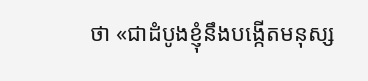ថា «ជាដំបូងខ្ញុំនឹងបង្កើតមនុស្ស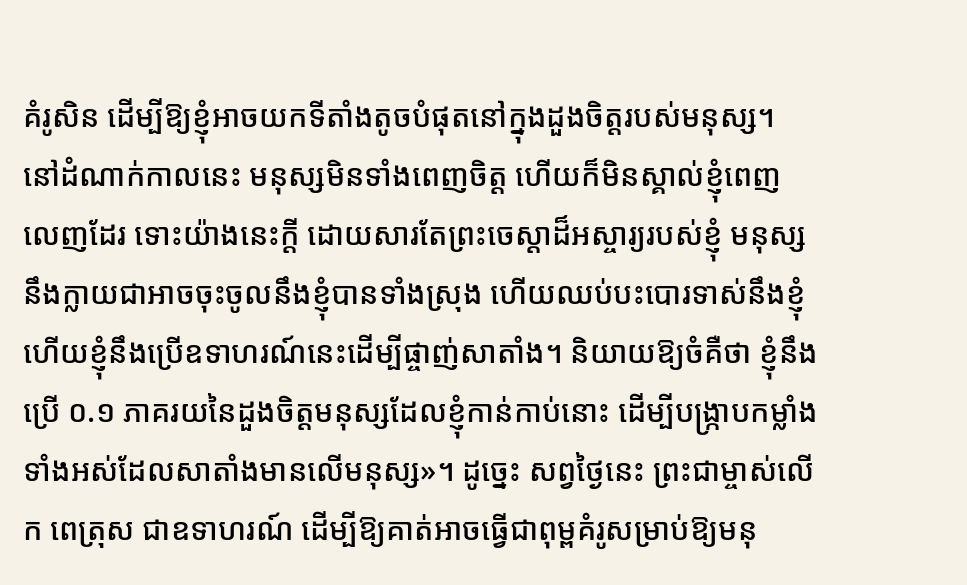គំរូសិន ដើម្បីឱ្យខ្ញុំអាចយកទីតាំងតូចបំផុតនៅក្នុងដួងចិត្តរបស់មនុស្ស។ នៅដំណាក់កាលនេះ មនុស្សមិនទាំងពេញចិត្ត ហើយក៏មិនស្គាល់ខ្ញុំពេញលេញដែរ ទោះយ៉ាងនេះក្ដី ដោយសារតែព្រះចេស្ដាដ៏អស្ចារ្យរបស់ខ្ញុំ មនុស្សនឹងក្លាយជាអាចចុះចូលនឹងខ្ញុំបានទាំងស្រុង ហើយឈប់បះបោរទាស់នឹងខ្ញុំ ហើយខ្ញុំនឹងប្រើឧទាហរណ៍នេះដើម្បីផ្ចាញ់សាតាំង។ និយាយឱ្យចំគឺថា ខ្ញុំនឹងប្រើ ០.១ ភាគរយនៃដួងចិត្តមនុស្សដែលខ្ញុំកាន់កាប់នោះ ដើម្បីបង្ក្រាបកម្លាំងទាំងអស់ដែលសាតាំងមានលើមនុស្ស»។ ដូច្នេះ សព្វថ្ងៃនេះ ព្រះជាម្ចាស់លើក ពេត្រុស ជាឧទាហរណ៍ ដើម្បីឱ្យគាត់អាចធ្វើជាពុម្ពគំរូសម្រាប់ឱ្យមនុ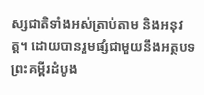ស្សជាតិទាំងអស់ត្រាប់តាម និងអនុវត្ត។ ដោយបានរួមផ្សំជាមួយនឹងអត្ថបទព្រះគម្ពីរដំបូង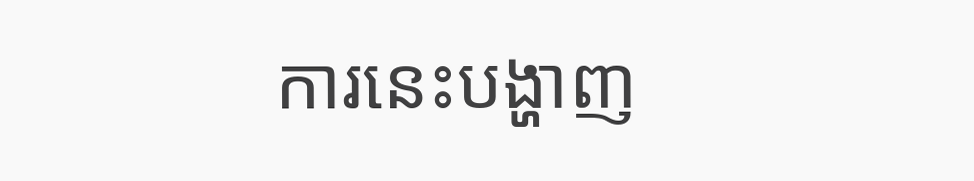ការនេះបង្ហាញ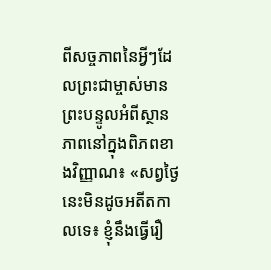ពីសច្ចភាពនៃអ្វីៗដែលព្រះជាម្ចាស់មានព្រះបន្ទូលអំពីស្ថានភាពនៅក្នុងពិភពខាងវិញ្ញាណ៖ «សព្វថ្ងៃនេះមិនដូចអតីតកាលទេ៖ ខ្ញុំនឹងធ្វើរឿ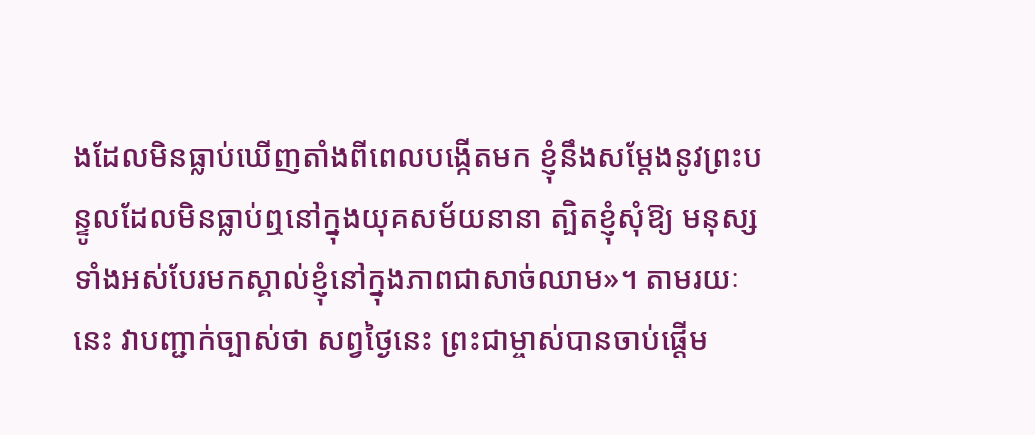ងដែលមិនធ្លាប់ឃើញតាំងពីពេលបង្កើតមក ខ្ញុំនឹងសម្ដែងនូវព្រះបន្ទូលដែលមិនធ្លាប់ឮនៅក្នុងយុគសម័យនានា ត្បិតខ្ញុំសុំឱ្យ មនុស្សទាំងអស់បែរមកស្គាល់ខ្ញុំនៅក្នុងភាពជាសាច់ឈាម»។ តាមរយៈនេះ វាបញ្ជាក់ច្បាស់ថា សព្វថ្ងៃនេះ ព្រះជាម្ចាស់បានចាប់ផ្ដើម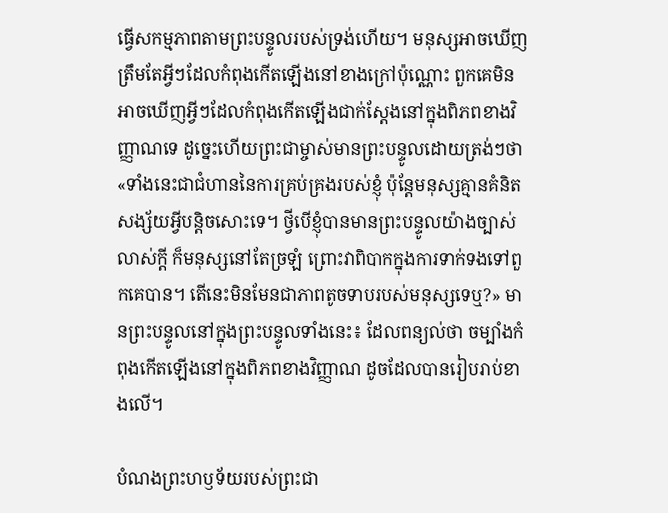ធ្វើសកម្មភាពតាមព្រះបន្ទូលរបស់ទ្រង់ហើយ។ មនុស្សអាចឃើញត្រឹមតែអ្វីៗដែលកំពុងកើតឡើងនៅខាងក្រៅប៉ុណ្ណោះ ពួកគេមិនអាចឃើញអ្វីៗដែលកំពុងកើតឡើងជាក់ស្ដែងនៅក្នុងពិភពខាងវិញ្ញាណទេ ដូច្នេះហើយព្រះជាម្ចាស់មានព្រះបន្ទូលដោយត្រង់ៗថា «ទាំងនេះជាជំហាននៃការគ្រប់គ្រងរបស់ខ្ញុំ ប៉ុន្តែមនុស្សគ្មានគំនិតសង្ស័យអ្វីបន្តិចសោះទេ។ ថ្វីបើខ្ញុំបានមានព្រះបន្ទូលយ៉ាងច្បាស់លាស់ក្ដី ក៏មនុស្សនៅតែច្រឡំ ព្រោះវាពិបាកក្នុងការទាក់ទងទៅពួកគេបាន។ តើនេះមិនមែនជាភាពតូចទាបរបស់មនុស្សទេឬ?» មានព្រះបន្ទូលនៅក្នុងព្រះបន្ទូលទាំងនេះ៖ ដែលពន្យល់ថា ចម្បាំងកំពុងកើតឡើងនៅក្នុងពិភពខាងវិញ្ញាណ ដូចដែលបានរៀបរាប់ខាងលើ។

បំណងព្រះហឫទ័យរបស់ព្រះជា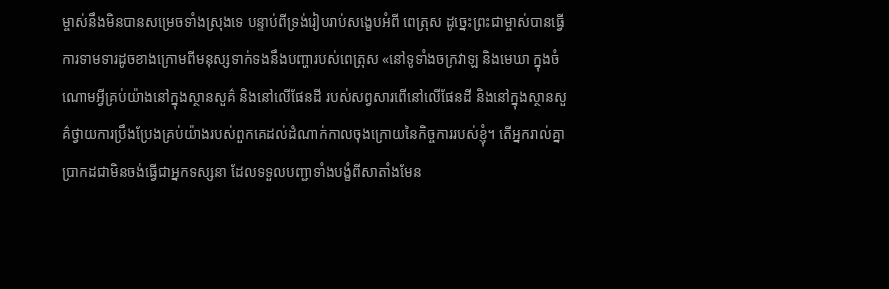ម្ចាស់នឹងមិនបានសម្រេចទាំងស្រុងទេ បន្ទាប់ពីទ្រង់រៀបរាប់សង្ខេបអំពី ពេត្រុស ដូច្នេះព្រះជាម្ចាស់បានធ្វើការទាមទារដូចខាងក្រោមពីមនុស្សទាក់ទងនឹងបញ្ហារបស់ពេត្រុស «នៅទូទាំងចក្រវាឡ និងមេឃា ក្នុងចំណោមអ្វីគ្រប់យ៉ាងនៅក្នុងស្ថានសួគ៌ និងនៅលើផែនដី របស់សព្វសារពើនៅលើផែនដី និងនៅក្នុងស្ថានសួគ៌ថ្វាយការប្រឹងប្រែងគ្រប់យ៉ាងរបស់ពួកគេដល់ដំណាក់កាលចុងក្រោយនៃកិច្ចការរបស់ខ្ញុំ។ តើអ្នករាល់គ្នាប្រាកដជាមិនចង់ធ្វើជាអ្នកទស្សនា ដែលទទួលបញ្ជាទាំងបង្ខំពីសាតាំងមែន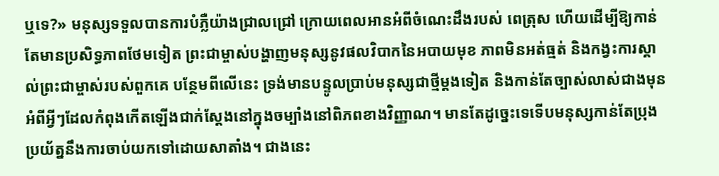ឬទេ?» មនុស្សទទួលបានការបំភ្លឺយ៉ាងជ្រាលជ្រៅ ក្រោយពេលអានអំពីចំណេះដឹងរបស់ ពេត្រុស ហើយដើម្បីឱ្យកាន់តែមានប្រសិទ្ធភាពថែមទៀត ព្រះជាម្ចាស់បង្ហាញមនុស្សនូវផលវិបាកនៃអបាយមុខ ភាពមិនអត់ធ្មត់ និងកង្វះការស្គាល់ព្រះជាម្ចាស់របស់ពួកគេ បន្ថែមពីលើនេះ ទ្រង់មានបន្ទូលប្រាប់មនុស្សជាថ្មីម្ដងទៀត និងកាន់តែច្បាស់លាស់ជាងមុន អំពីអ្វីៗដែលកំពុងកើតឡើងជាក់ស្ដែងនៅក្នុងចម្បាំងនៅពិភពខាងវិញ្ញាណ។ មានតែដូច្នេះទេទើបមនុស្សកាន់តែប្រុងប្រយ័ត្ននឹងការចាប់យកទៅដោយសាតាំង។ ជាងនេះ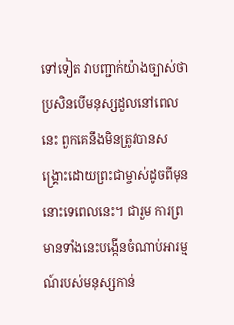ទៅទៀត វាបញ្ជាក់យ៉ាងច្បាស់ថា ប្រសិនបើមនុស្សដួលនៅពេលនេះ ពួកគេនឹងមិនត្រូវបានសង្គ្រោះដោយព្រះជាម្ចាស់ដូចពីមុននោះទេពេលនេះ។ ជារួម ការព្រមានទាំងនេះបង្កើនចំណាប់អារម្មណ៍របស់មនុស្សកាន់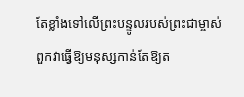តែខ្លាំងទៅលើព្រះបន្ទូលរបស់ព្រះជាម្ចាស់ ពួកវាធ្វើឱ្យមនុស្សកាន់តែឱ្យត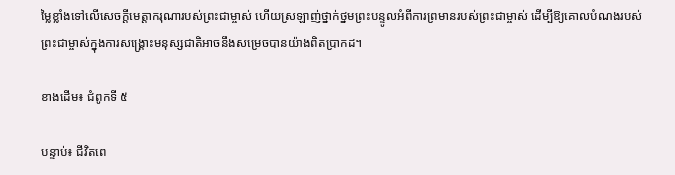ម្លៃខ្លាំងទៅលើសេចក្ដីមេត្តាករុណារបស់ព្រះជាម្ចាស់ ហើយស្រឡាញ់ថ្នាក់ថ្នមព្រះបន្ទូលអំពីការព្រមានរបស់ព្រះជាម្ចាស់ ដើម្បីឱ្យគោលបំណងរបស់ព្រះជាម្ចាស់ក្នុងការសង្គ្រោះមនុស្សជាតិអាចនឹងសម្រេចបានយ៉ាងពិតប្រាកដ។

ខាងដើម៖ ជំពូកទី ៥

បន្ទាប់៖ ជីវិតពេ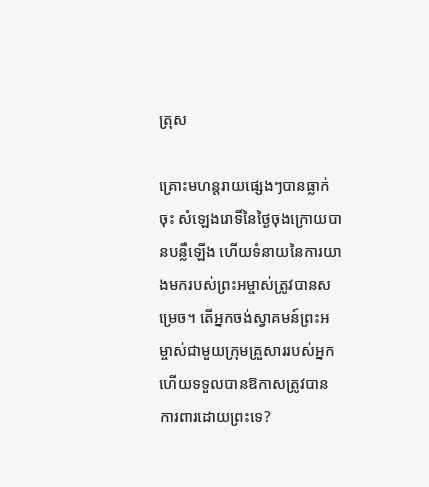ត្រុស

គ្រោះមហន្តរាយផ្សេងៗបានធ្លាក់ចុះ សំឡេងរោទិ៍នៃថ្ងៃចុងក្រោយបានបន្លឺឡើង ហើយទំនាយនៃការយាងមករបស់ព្រះអម្ចាស់ត្រូវបានសម្រេច។ តើអ្នកចង់ស្វាគមន៍ព្រះអម្ចាស់ជាមួយក្រុមគ្រួសាររបស់អ្នក ហើយទទួលបានឱកាសត្រូវបានការពារដោយព្រះទេ?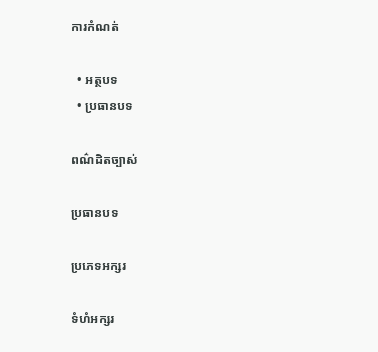ការកំណត់

  • អត្ថបទ
  • ប្រធានបទ

ពណ៌ដិតច្បាស់

ប្រធានបទ

ប្រភេទអក្សរ

ទំហំអក្សរ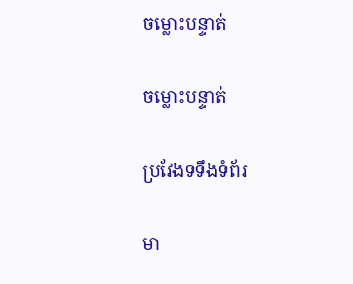ចម្លោះបន្ទាត់

ចម្លោះបន្ទាត់

ប្រវែងទទឹងទំព័រ

មា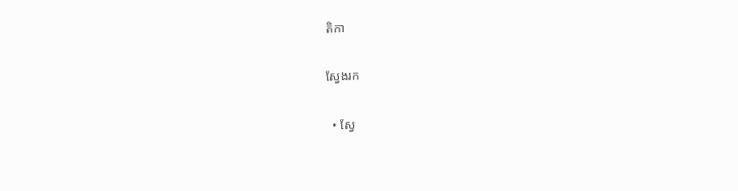តិកា

ស្វែងរក

  • ស្វែ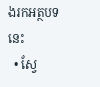ងរកអត្ថបទនេះ
  • ស្វែ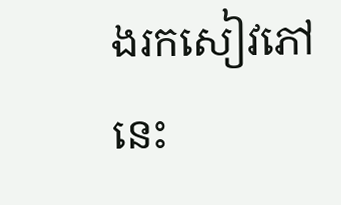ងរកសៀវភៅនេះ